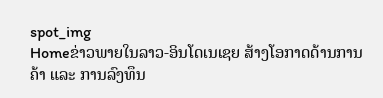spot_img
Homeຂ່າວພາຍໃນລາວ-ອິນໂດເນເຊຍ ສ້າງໂອກາດດ້ານການຄ້າ ແລະ ການລົງທຶນ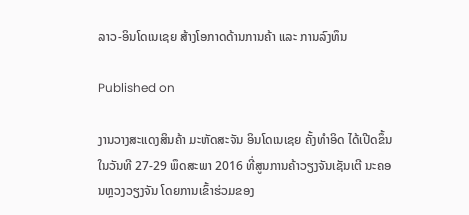ລາວ-ອິນໂດເນເຊຍ ສ້າງໂອກາດດ້ານການຄ້າ ແລະ ການລົງທຶນ

Published on

ງານວາງສະແດງສິນຄ້າ ມະຫັດສະຈັນ ອິນໂດເນເຊຍ ຄັ້ງທຳອິດ ໄດ້ເປີດຂຶ້ນໃນວັນທີ 27-29 ພຶດສະພາ 2016 ທີ່ສູນການຄ້າວຽງຈັນເຊັນເຕີ ນະຄອນຫຼວງວຽງຈັນ ໂດຍການເຂົ້າຮ່ວມຂອງ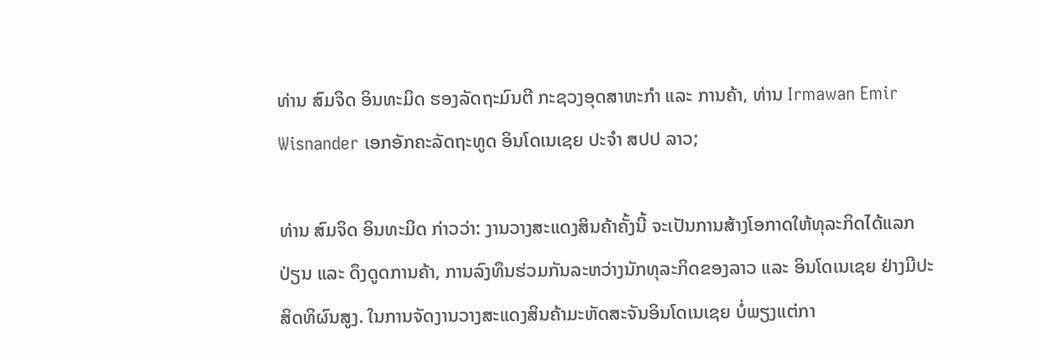ທ່ານ ສົມຈິດ ອິນທະມິດ ຮອງລັດຖະມົນຕີ ກະຊວງອຸດສາຫະກຳ ແລະ ການຄ້າ, ທ່ານ Irmawan Emir Wisnander ເອກອັກຄະລັດຖະທູດ ອິນໂດເນເຊຍ ປະຈຳ ສປປ ລາວ;

ທ່ານ ສົມຈິດ ອິນທະມິດ ກ່າວວ່າ: ງານວາງສະແດງສິນຄ້າຄັ້ງນີ້ ຈະເປັນການສ້າງໂອກາດໃຫ້ທຸລະກິດໄດ້ແລກປ່ຽນ ແລະ ດຶງດູດການຄ້າ, ການລົງທຶນຮ່ວມກັນລະຫວ່າງນັກທຸລະກິດຂອງລາວ ແລະ ອິນໂດເນເຊຍ ຢ່າງມີປະສິດທິຜົນສູງ. ໃນການຈັດງານວາງສະແດງສິນຄ້າມະຫັດສະຈັນອິນໂດເນເຊຍ ບໍ່ພຽງແຕ່ກາ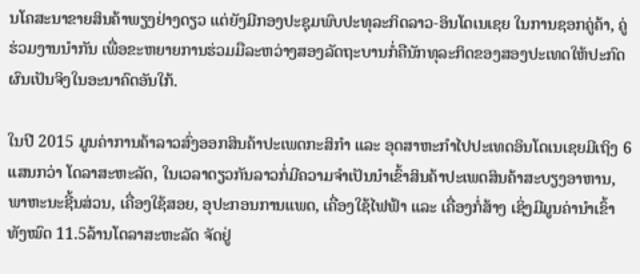ນໂຄສະນາຂາຍສິນຄ້າພຽງຢ່າງດຽວ ແຕ່ຍັງມີກອງປະຊຸມພົບປະທຸລະກິດລາວ-ອິນໂດເນເຊຍ ໃນການຊອກຄູ່ຄ້າ, ຄູ່ຮ່ວມງານນຳກັນ ເພື່ອຂະຫຍາຍການຮ່ວມມືລະຫວ່າງສອງລັດຖະບານກໍ່ຄືນັກທຸລະກິດຂອງສອງປະເທດໃຫ້ປະກົດຜົນເປັນຈິງໃນອະນາຄົດອັນໃກ້.

ໃນປີ 2015 ມູນຄ່າການຄ້າລາວສົ່ງອອກສິນຄ້າປະເພດກະສິກຳ ແລະ ອຸດສາຫະກຳໄປປະເທດອິນໂດເນເຊຍມີເຖິງ 6ແສນກວ່າ ໂດລາສະຫະລັດ, ໃນເວລາດຽວກັນລາວກໍ່ມີຄວາມຈຳເປັນນຳເຂົ້າສິນຄ້າປະເພດສິນຄ້າສະບຽງອາຫານ, ພາຫະນະຊີ້ນສ່ວນ, ເຄື່ອງໃຊ້ສອຍ, ອຸປະກອນການແພດ, ເຄື່ອງໃຊ້ໄຟຟ້າ ແລະ ເຄື່ອງກໍ່ສ້າງ ເຊິ່ງມີມູນຄ່ານຳເຂົ້າທັງໝົດ 11.5ລ້ານໂດລາສະຫະລັດ ຈັດຢູ່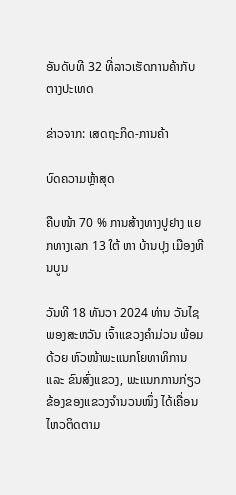ອັນດັບທີ 32 ທີ່ລາວເຮັດການຄ້າກັບຕາງປະເທດ

ຂ່າວຈາກ: ເສດຖະກິດ-ການຄ້າ

ບົດຄວາມຫຼ້າສຸດ

ຄືບໜ້າ 70 % ການສ້າງທາງປູຢາງ ແຍກທາງເລກ 13 ໃຕ້ ຫາ ບ້ານປຸງ ເມືອງຫີນບູນ

ວັນທີ 18 ທັນວາ 2024 ທ່ານ ວັນໄຊ ພອງສະຫວັນ ເຈົ້າແຂວງຄຳມ່ວນ ພ້ອມດ້ວຍ ຫົວໜ້າພະແນກໂຍທາທິການ ແລະ ຂົນສົ່ງແຂວງ, ພະແນກການກ່ຽວຂ້ອງຂອງແຂວງຈໍານວນໜຶ່ງ ໄດ້ເຄື່ອນໄຫວຕິດຕາມ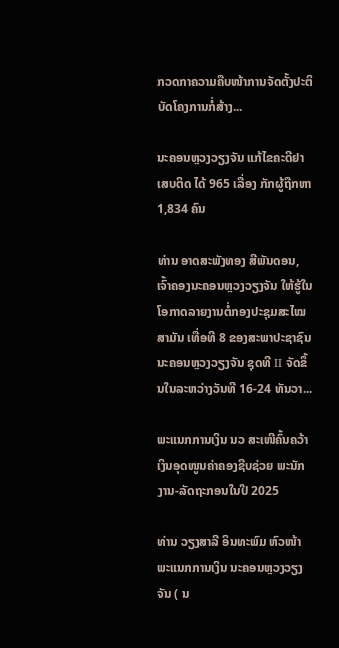ກວດກາຄວາມຄືບໜ້າການຈັດຕັ້ງປະຕິບັດໂຄງການກໍ່ສ້າງ...

ນະຄອນຫຼວງວຽງຈັນ ແກ້ໄຂຄະດີຢາເສບຕິດ ໄດ້ 965 ເລື່ອງ ກັກຜູ້ຖືກຫາ 1,834 ຄົນ

ທ່ານ ອາດສະພັງທອງ ສີພັນດອນ, ເຈົ້າຄອງນະຄອນຫຼວງວຽງຈັນ ໃຫ້ຮູ້ໃນໂອກາດລາຍງານຕໍ່ກອງປະຊຸມສະໄໝສາມັນ ເທື່ອທີ 8 ຂອງສະພາປະຊາຊົນ ນະຄອນຫຼວງວຽງຈັນ ຊຸດທີ II ຈັດຂຶ້ນໃນລະຫວ່າງວັນທີ 16-24 ທັນວາ...

ພະແນກການເງິນ ນວ ສະເໜີຄົ້ນຄວ້າເງິນອຸດໜູນຄ່າຄອງຊີບຊ່ວຍ ພະນັກງານ-ລັດຖະກອນໃນປີ 2025

ທ່ານ ວຽງສາລີ ອິນທະພົມ ຫົວໜ້າພະແນກການເງິນ ນະຄອນຫຼວງວຽງຈັນ ( ນ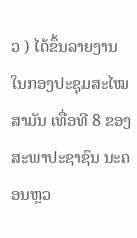ວ ) ໄດ້ຂຶ້ນລາຍງານ ໃນກອງປະຊຸມສະໄໝສາມັນ ເທື່ອທີ 8 ຂອງສະພາປະຊາຊົນ ນະຄອນຫຼວ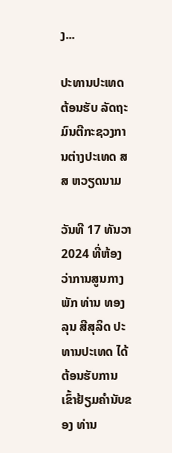ງ...

ປະທານປະເທດຕ້ອນຮັບ ລັດຖະມົນຕີກະຊວງການຕ່າງປະເທດ ສສ ຫວຽດນາມ

ວັນທີ 17 ທັນວາ 2024 ທີ່ຫ້ອງວ່າການສູນກາງພັກ ທ່ານ ທອງລຸນ ສີສຸລິດ ປະທານປະເທດ ໄດ້ຕ້ອນຮັບການເຂົ້າຢ້ຽມຄຳນັບຂອງ ທ່ານ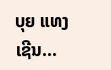ບຸຍ ແທງ ເຊີນ...